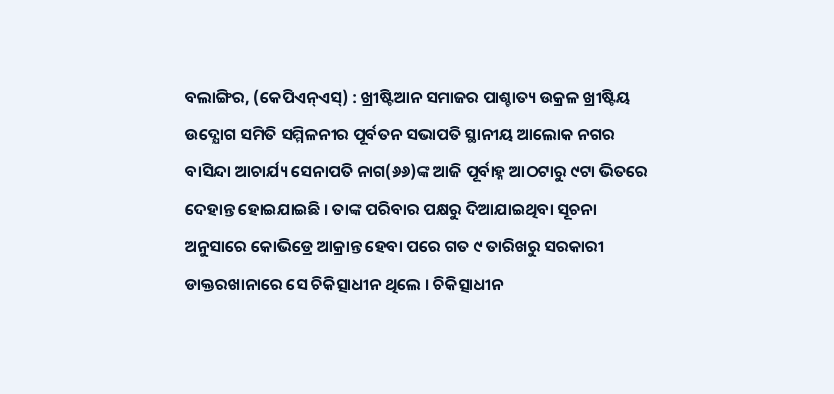ବଲାଙ୍ଗିର, (କେପିଏନ୍ଏସ୍) : ଖ୍ରୀଷ୍ଟିଆନ ସମାଜର ପାଶ୍ଚାତ୍ୟ ଉକ୍ରଳ ଖ୍ରୀଷ୍ଟିୟ ଉଦ୍ଯୋଗ ସମିତି ସମ୍ମିଳନୀର ପୂର୍ବତନ ସଭାପତି ସ୍ଥାନୀୟ ଆଲୋକ ନଗର ବାସିନ୍ଦା ଆଚାର୍ଯ୍ୟ ସେନାପତି ନାଗ(୬୬)ଙ୍କ ଆଜି ପୂର୍ବାହ୍ନ ଆଠଟାରୁ ୯ଟା ଭିତରେ ଦେହାନ୍ତ ହୋଇଯାଇଛି । ତାଙ୍କ ପରିବାର ପକ୍ଷରୁ ଦିଆଯାଇଥିବା ସୂଚନା ଅନୁସାରେ କୋଭିଡ୍ରେ ଆକ୍ରାନ୍ତ ହେବା ପରେ ଗତ ୯ ତାରିଖରୁ ସରକାରୀ ଡାକ୍ତରଖାନାରେ ସେ ଚିକିତ୍ସାଧୀନ ଥିଲେ । ଚିକିତ୍ସାଧୀନ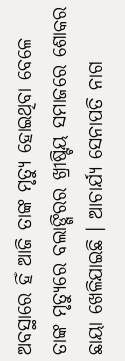ଅବସ୍ଥାରେ ହିଁ ଆଜି ତାଙ୍କ ମୃତ୍ୟୁ ହୋଇଥିବା ବେଳେ ତାଙ୍କ ମୃତ୍ୟୁରେ ବଲାଙ୍ଗିରର ଖ୍ରୀଷ୍ଟିୟ ସମାଜରେ ଶୋକର ଛାୟା ଖେଳିଯାଇଛି । ଆଚାର୍ଯ୍ୟ ସେନାପତି ନାଗ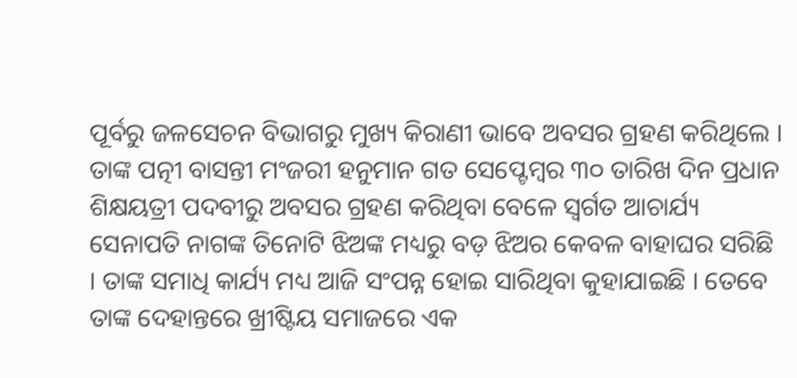ପୂର୍ବରୁ ଜଳସେଚନ ବିଭାଗରୁ ମୁଖ୍ୟ କିରାଣୀ ଭାବେ ଅବସର ଗ୍ରହଣ କରିଥିଲେ । ତାଙ୍କ ପତ୍ନୀ ବାସନ୍ତୀ ମଂଜରୀ ହନୁମାନ ଗତ ସେପ୍ଟେମ୍ବର ୩୦ ତାରିଖ ଦିନ ପ୍ରଧାନ ଶିକ୍ଷୟତ୍ରୀ ପଦବୀରୁ ଅବସର ଗ୍ରହଣ କରିଥିବା ବେଳେ ସ୍ୱର୍ଗତ ଆଚାର୍ଯ୍ୟ ସେନାପତି ନାଗଙ୍କ ତିନୋଟି ଝିଅଙ୍କ ମଧ୍ୟରୁ ବଡ଼ ଝିଅର କେବଳ ବାହାଘର ସରିଛି । ତାଙ୍କ ସମାଧି କାର୍ଯ୍ୟ ମଧ୍ୟ ଆଜି ସଂପନ୍ନ ହୋଇ ସାରିଥିବା କୁହାଯାଇଛି । ତେବେ ତାଙ୍କ ଦେହାନ୍ତରେ ଖ୍ରୀଷ୍ଟିୟ ସମାଜରେ ଏକ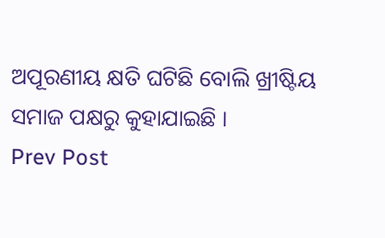ଅପୂରଣୀୟ କ୍ଷତି ଘଟିଛି ବୋଲି ଖ୍ରୀଷ୍ଟିୟ ସମାଜ ପକ୍ଷରୁ କୁହାଯାଇଛି ।
Prev Post